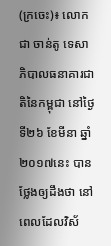(ក្រចេះ)៖ លោក ជា ចាន់តូ ទេសាភិបាលធនាគារជាតិនៃកម្ពុជា នៅថ្ងៃទី២៦ ខែមីនា ឆ្នាំ២០១៧នេះ បានថ្លែងឲ្យដឹងថា នៅពេលដែលវិស័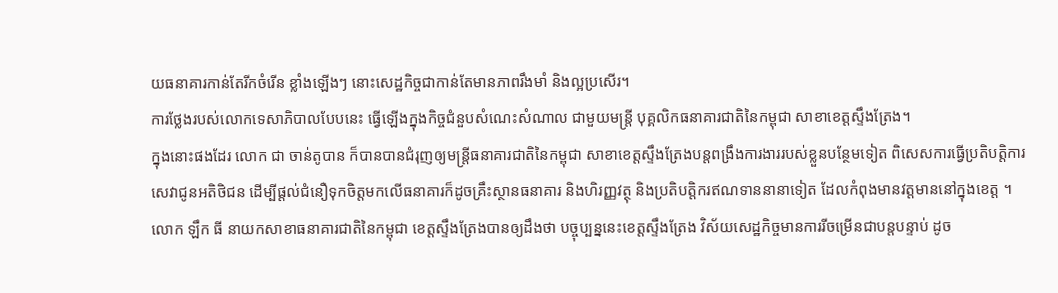យធនាគារកាន់តែរីកចំរើន ខ្លាំងឡើងៗ នោះសេដ្ឋកិច្ចជាកាន់តែមានភាពរឹងមាំ និងល្អប្រសើរ។
ការថ្លែងរបស់លោកទេសាភិបាលបែបនេះ ធ្វើឡើងក្នុងកិច្ចជំនួបសំណេះសំណាល ជាមួយមន្ត្រី បុគ្គលិកធនាគារជាតិនៃកម្ពុជា សាខាខេត្តស្ទឹងត្រែង។
ក្នុងនោះផងដែរ លោក ជា ចាន់តូបាន ក៏បានបានជំរុញឲ្យមន្ត្រីធនាគារជាតិនៃកម្ពុជា សាខាខេត្តស្ទឹងត្រែងបន្តពង្រឹងការងាររបស់ខ្លួនបន្ថែមទៀត ពិសេសការធ្វើប្រតិបត្តិការសេវាជូនអតិថិជន ដើម្បីផ្ដល់ជំនឿទុកចិត្តមកលើធនាគារក៏ដូចគ្រឹះស្ថានធនាគារ និងហិរញ្ញវត្ថុ និងប្រតិបត្តិករឥណទាននានាទៀត ដែលកំពុងមានវត្តមាននៅក្នុងខេត្ត ។
លោក ឡឹក ធី នាយកសាខាធនាគារជាតិនៃកម្ពុជា ខេត្តស្ទឹងត្រែងបានឲ្យដឹងថា បច្ចុប្បន្ននេះខេត្តស្ទឹងត្រែង វិស័យសេដ្ឋកិច្ចមានការរីចម្រើនជាបន្តបន្ទាប់ ដូច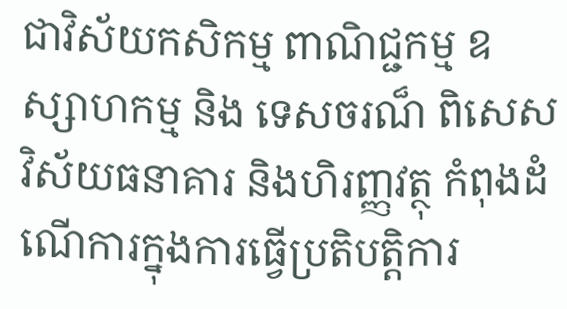ជាវិស័យកសិកម្ម ពាណិជ្ជកម្ម ឧស្សាហកម្ម និង ទេសចរណ៏ ពិសេសវិស័យធនាគារ និងហិរញ្ញវត្ថុ កំពុងដំណើការក្នុងការធ្វើប្រតិបត្តិការ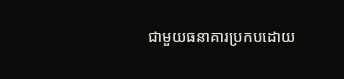ជាមួយធនាគារប្រកបដោយ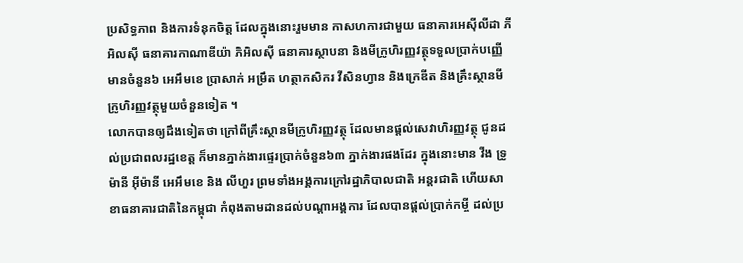ប្រសិទ្ធភាព និងការទំនុកចិត្ត ដែលក្នុងនោះរួមមាន កាសហការជាមួយ ធនាគារអេស៊ីលីដា ភីអិលស៊ី ធនាគារកាណាឌីយ៉ា ភិអិលស៊ី ធនាគារស្ថាបនា និងមីក្រូហិរញ្ញវត្ថុទទួលបា្រក់បញ្ញើមានចំនួន៦ អេអឹមខេ ប្រាសាក់ អម្រឹត ហត្ថាកសិករ វីសិនហ្វាន និងក្រេឌីត និងគ្រឹះស្ថានមីក្រូហិរញ្ញវត្ថុមួយចំនួនទៀត ។
លោកបានឲ្យដឹងទៀតថា ក្រៅពីគ្រឹះស្ថានមីក្រូហិរញ្ញវត្ថុ ដែលមានផ្តល់សេវាហិរញ្ញវត្ថុ ជូនដល់ប្រជាពលរដ្ឋខេត្ត ក៏មានភ្នាក់ងារផ្ទេរបា្រក់ចំនួន៦៣ ភ្នាក់ងារផងដែរ ក្នុងនោះមាន វីង ទ្រូម៉ានី អ៊ីម៉ានី អេអឹមខេ និង លីហួរ ព្រមទាំងអង្គការក្រៅរដ្ឋាភិបាលជាតិ អន្តរជាតិ ហើយសាខាធនាគារជាតិនៃកម្ពុជា កំពុងតាមដានដល់បណ្តាអង្គការ ដែលបានផ្តល់ប្រាក់កម្ចី ដល់ប្រ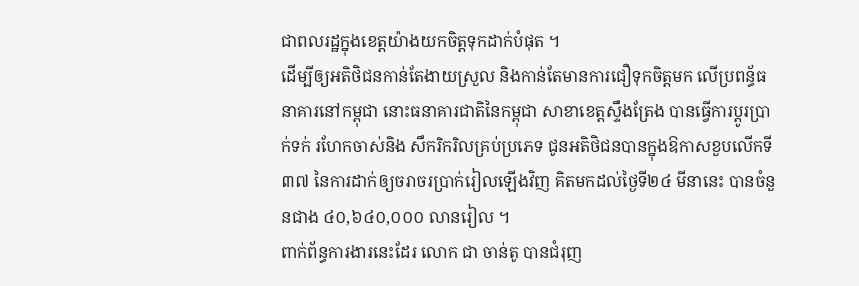ជាពលរដ្ឋក្នុងខេត្តយ៉ាងយកចិត្តទុកដាក់បំផុត ។
ដើម្បីឲ្យអតិថិជនកាន់តែងាយស្រួល និងកាន់តែមានការជឿទុកចិត្តមក លើប្រពន្ធ័ធនាគារនៅកម្ពុជា នោះធនាគារជាតិនៃកម្ពុជា សាខាខេត្តស្ទឹងត្រែង បានធ្វើការប្ដូរប្រាក់ទក់ រហែកចាស់និង សឹករិករិលគ្រប់ប្រភេទ ជូនអតិថិជនបានក្នុងឱកាសខួបលើកទី៣៧ នៃការដាក់ឲ្យចរាចរប្រាក់រៀលឡើងវិញ គិតមកដល់ថ្ងៃទី២៤ មីនានេះ បានចំនួនជាង ៤០,៦៤០,០០០ លានរៀល ។
ពាក់ព័ន្ធការងារនេះដែរ លោក ជា ចាន់តូ បានជំរុញ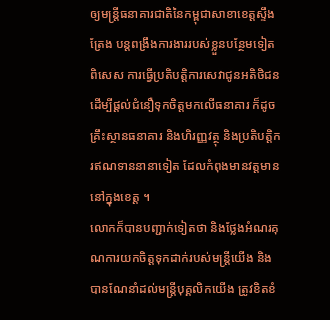ឲ្យមន្ត្រីធនាគារជាតិនៃកម្ពុជាសាខាខេត្តស្ទឹងត្រែង បន្តពង្រឹងការងាររបស់ខ្លួនបន្ថែមទៀតពិសេស ការធ្វើប្រតិបត្តិការសេវាជូនអតិថិជន ដើម្បីផ្ដល់ជំនឿទុកចិត្តមកលើធនាគារ ក៏ដូចគ្រឹះស្ថានធនាគារ និងហិរញ្ញវត្ថុ និងប្រតិបត្តិករឥណទាននានាទៀត ដែលកំពុងមានវត្តមាននៅក្នុងខេត្ត ។
លោកក៏បានបញ្ជាក់ទៀតថា និងថ្លែងអំណរគុណការយកចិត្តទុកដាក់របស់មន្រ្តីយើង និងបានណែនាំដល់មន្ត្រីបុគ្គលិកយើង ត្រូវខិតខំ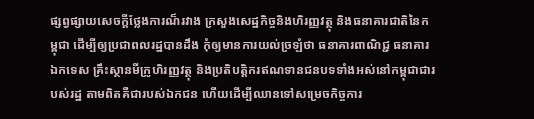ផ្សព្វផ្សាយសេចក្តីថ្លែងការណ៏រវាង ក្រសួងសេដ្ឋកិច្ចនិងហិរញ្ញវត្ថុ និងធនាគារជាតិនៃកម្ពុជា ដើម្បីឲ្យប្រជាពលរដ្ឋបានដឹង កុំឲ្យមានការយល់ច្រឡំថា ធនាគារពាណិជ្ជ ធនាគារឯកទេស គ្រឹះស្ថានមីក្រូហិរញ្ញវត្ថុ និងប្រតិបត្តិករឥណទានជនបទទាំងអស់នៅកម្ពុជាជារបស់រដ្ឋ តាមពិតគឺជារបស់ឯកជន ហើយដើម្បីឈានទៅសម្រេចកិច្ចការ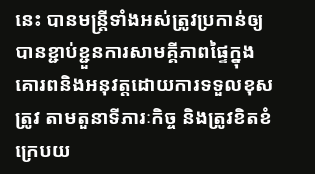នេះ បានមន្ត្រីទាំងអស់ត្រូវប្រកាន់ឲ្យ បានខ្ជាប់ខ្ជួនការសាមគ្គីភាពផ្ទៃក្នុង គោរពនិងអនុវត្តដោយការទទួលខុសត្រូវ តាមតួនាទីភារៈកិច្ច និងត្រូវខិតខំក្រេបយ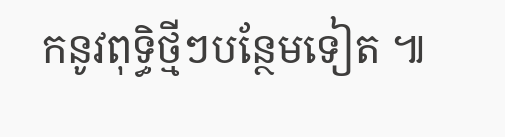កនូវពុទ្ធិថ្មីៗបន្ថែមទៀត ៕